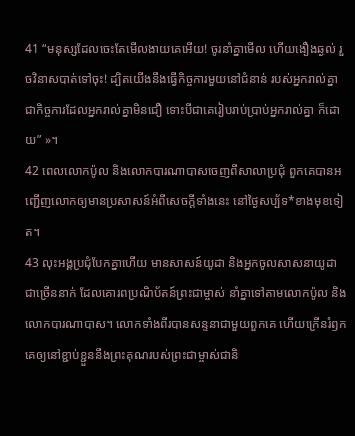41 “មនុស្សដែលចេះតែមើលងាយគេអើយ! ចូរនាំគ្នាមើល ហើយងឿងឆ្ងល់ រួចវិនាសបាត់ទៅចុះ! ដ្បិតយើងនឹងធ្វើកិច្ចការមួយនៅជំនាន់ របស់អ្នករាល់គ្នា ជាកិច្ចការដែលអ្នករាល់គ្នាមិនជឿ ទោះបីជាគេរៀបរាប់ប្រាប់អ្នករាល់គ្នា ក៏ដោយ” »។
42 ពេលលោកប៉ូល និងលោកបារណាបាសចេញពីសាលាប្រជុំ ពួកគេបានអញ្ជើញលោកឲ្យមានប្រសាសន៍អំពីសេចក្ដីទាំងនេះ នៅថ្ងៃសប្ប័ទ*ខាងមុខទៀត។
43 លុះអង្គប្រជុំបែកគ្នាហើយ មានសាសន៍យូដា និងអ្នកចូលសាសនាយូដាជាច្រើននាក់ ដែលគោរពប្រណិប័តន៍ព្រះជាម្ចាស់ នាំគ្នាទៅតាមលោកប៉ូល និងលោកបារណាបាស។ លោកទាំងពីរបានសន្ទនាជាមួយពួកគេ ហើយក្រើនរំឭកគេឲ្យនៅខ្ជាប់ខ្ជួននឹងព្រះគុណរបស់ព្រះជាម្ចាស់ជានិ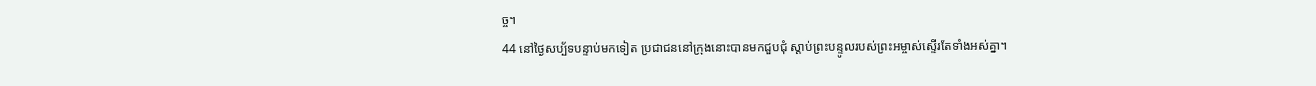ច្ច។
44 នៅថ្ងៃសប្ប័ទបន្ទាប់មកទៀត ប្រជាជននៅក្រុងនោះបានមកជួបជុំ ស្ដាប់ព្រះបន្ទូលរបស់ព្រះអម្ចាស់ស្ទើរតែទាំងអស់គ្នា។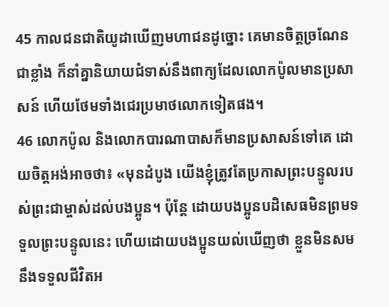45 កាលជនជាតិយូដាឃើញមហាជនដូច្នោះ គេមានចិត្តច្រណែនជាខ្លាំង ក៏នាំគ្នានិយាយជំទាស់នឹងពាក្យដែលលោកប៉ូលមានប្រសាសន៍ ហើយថែមទាំងជេរប្រមាថលោកទៀតផង។
46 លោកប៉ូល និងលោកបារណាបាសក៏មានប្រសាសន៍ទៅគេ ដោយចិត្តអង់អាចថា៖ «មុនដំបូង យើងខ្ញុំត្រូវតែប្រកាសព្រះបន្ទូលរបស់ព្រះជាម្ចាស់ដល់បងប្អូន។ ប៉ុន្តែ ដោយបងប្អូនបដិសេធមិនព្រមទទួលព្រះបន្ទូលនេះ ហើយដោយបងប្អូនយល់ឃើញថា ខ្លួនមិនសមនឹងទទួលជីវិតអ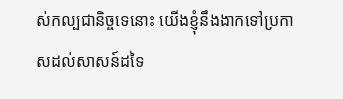ស់កល្បជានិច្ចទេនោះ យើងខ្ញុំនឹងងាកទៅប្រកាសដល់សាសន៍ដទៃ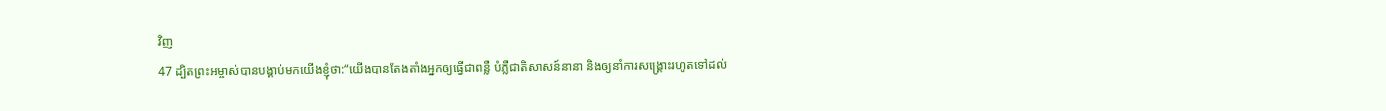វិញ
47 ដ្បិតព្រះអម្ចាស់បានបង្គាប់មកយើងខ្ញុំថា:“យើងបានតែងតាំងអ្នកឲ្យធ្វើជាពន្លឺ បំភ្លឺជាតិសាសន៍នានា និងឲ្យនាំការសង្គ្រោះរហូតទៅដល់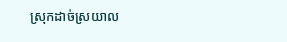ស្រុកដាច់ស្រយាល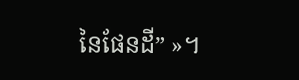នៃផែនដី” »។